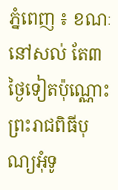ភ្នំពេញ ៖ ខណៈនៅសល់ តែ៣ថ្ងៃទៀតប៉ុណ្ណោះ ព្រះរាជពិធីបុណ្យអុំទូ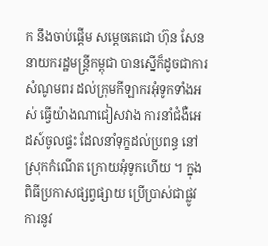ក នឹងចាប់ផ្តើម សម្តេចតេជោ ហ៊ុន សែន នាយករដ្ឋមន្រ្តីកម្ពុជា បានស្នើក៏ដូចជាការ សំណូមពរ ដល់ក្រុមកីឡាករអុំទូកទាំងអស់ ធ្វើយ៉ាងណាជៀសវាង ការនាំជំងឺអេដស៍ចូលផ្ទះ ដែលនាំទុក្ខដល់ប្រពន្ធ នៅស្រុកកំណើត ក្រោយអុំទូកហើយ ។ ក្នុងពិធីប្រកាសផ្សព្វផ្សាយ ប្រើប្រាស់ជាផ្លូវការនូវ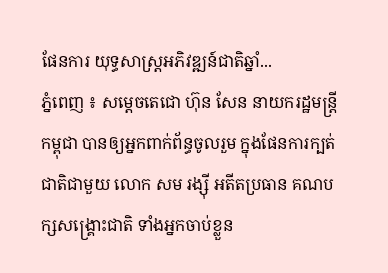ផែនការ យុទ្ធសាស្ត្រអភិវឌ្ឍន៍ជាតិឆ្នាំ...
ភ្នំពេញ ៖ សម្តេចតេជោ ហ៊ុន សែន នាយករដ្ឋមន្ត្រីកម្ពុជា បានឲ្យអ្នកពាក់ព័ន្ធចូលរួម ក្នុងផែនការក្បត់ជាតិជាមួយ លោក សម រង្ស៊ី អតីតប្រធាន គណបក្សសង្គ្រោះជាតិ ទាំងអ្នកចាប់ខ្លួន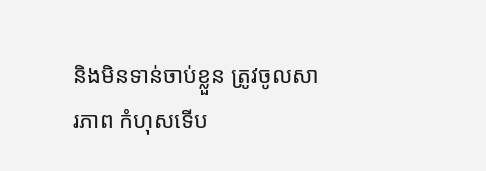និងមិនទាន់ចាប់ខ្លួន ត្រូវចូលសារភាព កំហុសទើប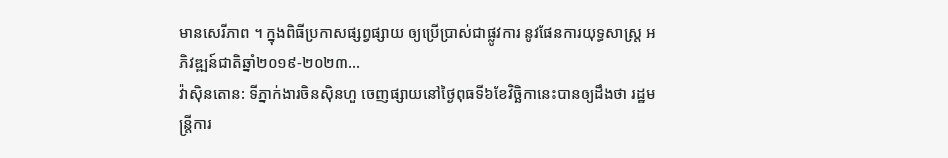មានសេរីភាព ។ ក្នុងពិធីប្រកាសផ្សព្វផ្សាយ ឲ្យប្រើប្រាស់ជាផ្លូវការ នូវផែនការយុទ្ធសាស្ត្រ អភិវឌ្ឍន៍ជាតិឆ្នាំ២០១៩-២០២៣...
វ៉ាស៊ិនតោន: ទីភ្នាក់ងារចិនស៊ិនហួ ចេញផ្សាយនៅថ្ងៃពុធទី៦ខែវិច្ឆិកានេះបានឲ្យដឹងថា រដ្ឋមន្ត្រីការ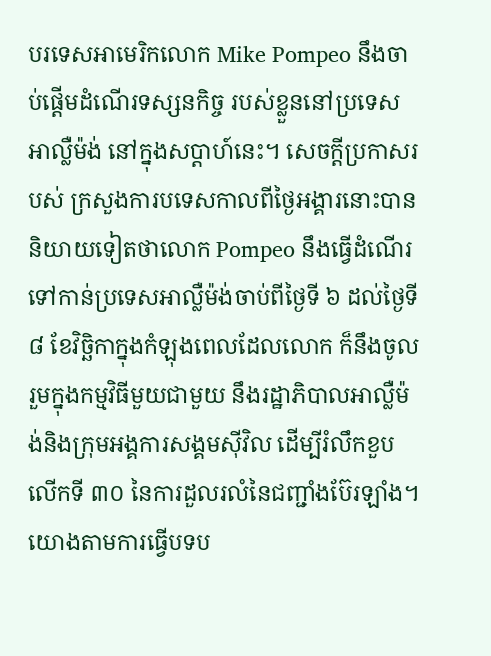បរទេសអាមេរិកលោក Mike Pompeo នឹងចាប់ផ្តើមដំណើរទស្សនកិច្ច របស់ខ្លួននៅប្រទេសអាល្លឺម៉ង់ នៅក្នុងសប្តាហ៍នេះ។ សេចក្តីប្រកាសរបស់ ក្រសួងការបទេសកាលពីថ្ងៃអង្គារនោះបាននិយាយទៀតថាលោក Pompeo នឹងធ្វើដំណើរទៅកាន់ប្រទេសអាល្លឺម៉ង់ចាប់ពីថ្ងៃទី ៦ ដល់ថ្ងៃទី ៨ ខែវិច្ឆិកាក្នុងកំឡុងពេលដែលលោក ក៏នឹងចូលរួមក្នុងកម្មវិធីមួយជាមួយ នឹងរដ្ឋាភិបាលអាល្លឺម៉ង់និងក្រុមអង្គការសង្គមស៊ីវិល ដើម្បីរំលឹកខួបលើកទី ៣០ នៃការដួលរលំនៃជញ្ជាំងប៊ែរឡាំង។ យោងតាមការធ្វើបទប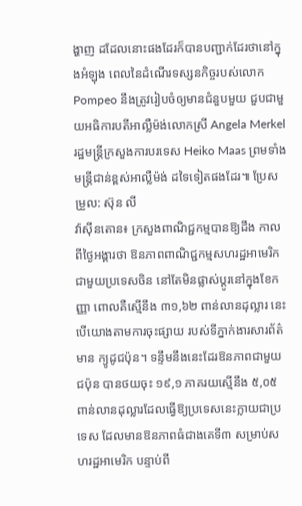ង្ហាញ ដដែលនោះផងដែរក៏បានបញ្ជាក់ដែរថានៅក្នុងអំឡុង ពេលនៃដំណើរទស្សនកិច្ចរបស់លោក Pompeo នឹងត្រូវរៀបចំឲ្យមានជំនួបមួយ ជួបជាមួយអធិការបតីអាល្លឺម៉ង់លោកស្រី Angela Merkel រដ្ឋមន្រ្តីក្រសួងការបរទេស Heiko Maas ព្រមទាំងមន្រ្តីជាន់ខ្ពស់អាល្លឺម៉ង់ ដទៃទៀតផងដែរ៕ ប្រែសម្រួល: ស៊ុន លី
វ៉ាស៊ីនតោន៖ ក្រសួងពាណិជ្ជកម្មបានឱ្យដឹង កាលពីថ្ងៃអង្គារថា ឱនភាពពាណិជ្ជកម្មសហរដ្ឋអាមេរិក ជាមួយប្រទេសចិន នៅតែមិនផ្លាស់ប្ដូរនៅក្នុងខែកញ្ញា ពោលគឺស្មើនឹង ៣១,៦២ ពាន់លានដុល្លារ នេះបេីយោងតាមការចុះផ្សាយ របស់ទីភ្នាក់ងារសារព័ត៌មាន ក្យូដូជប៉ុន។ ទន្ទឹមនឹងនេះដែរឱនភាពជាមួយជប៉ុន បានថយចុះ ១៩,១ ភាគរយស្មើនឹង ៥,០៥ ពាន់លានដុល្លារដែលធ្វើឱ្យប្រទេសនេះក្លាយជាប្រទេស ដែលមានឱនភាពធំជាងគេទី៣ សម្រាប់សហរដ្ឋអាមេរិក បន្ទាប់ពី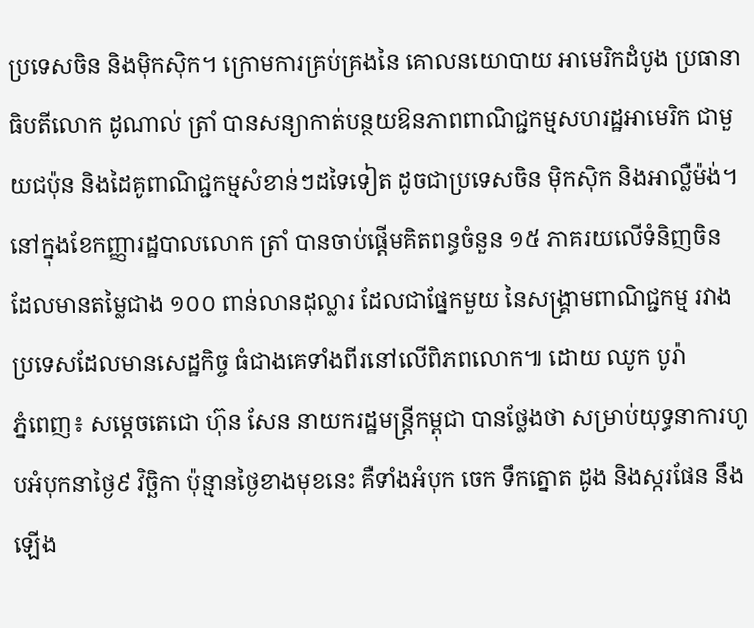ប្រទេសចិន និងម៉ិកស៊ិក។ ក្រោមការគ្រប់គ្រងនៃ គោលនយោបាយ អាមេរិកដំបូង ប្រធានាធិបតីលោក ដូណាល់ ត្រាំ បានសន្យាកាត់បន្ថយឱនភាពពាណិជ្ជកម្មសហរដ្ឋអាមេរិក ជាមួយជប៉ុន និងដៃគូពាណិជ្ជកម្មសំខាន់ៗដទៃទៀត ដូចជាប្រទេសចិន ម៉ិកស៊ិក និងអាល្លឺម៉ង់។ នៅក្នុងខែកញ្ញារដ្ឋបាលលោក ត្រាំ បានចាប់ផ្តើមគិតពន្ធចំនួន ១៥ ភាគរយលើទំនិញចិន ដែលមានតម្លៃជាង ១០០ ពាន់លានដុល្លារ ដែលជាផ្នែកមួយ នៃសង្គ្រាមពាណិជ្ជកម្ម រវាងប្រទេសដែលមានសេដ្ឋកិច្ច ធំជាងគេទាំងពីរនៅលើពិភពលោក៕ ដោយ ឈូក បូរ៉ា
ភ្នំពេញ៖ សម្តេចតេជោ ហ៊ុន សែន នាយករដ្ឋមន្រ្តីកម្ពុជា បានថ្លែងថា សម្រាប់យុទ្ធនាការហូបអំបុកនាថ្ងៃ៩ វិច្ឆិកា ប៉ុន្មានថ្ងៃខាងមុខនេះ គឺទាំងអំបុក ចេក ទឹកត្នោត ដូង និងស្ករផែន នឹងឡើង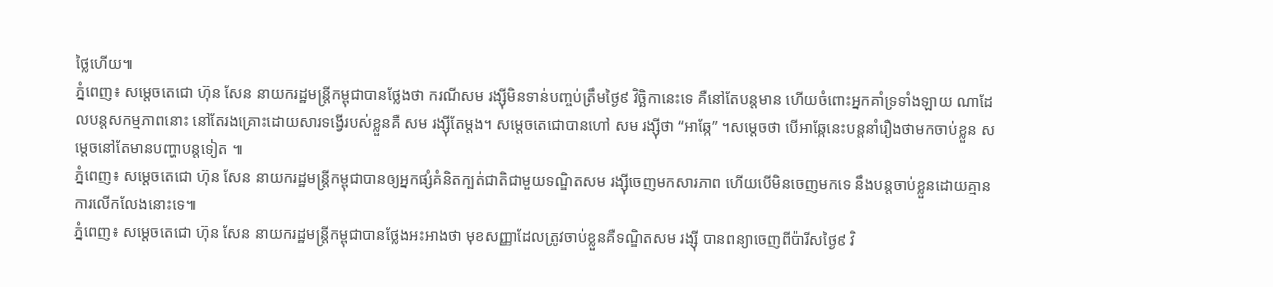ថ្លៃហើយ៕
ភ្នំពេញ៖ សម្តេចតេជោ ហ៊ុន សែន នាយករដ្ឋមន្រ្តីកម្ពុជាបានថ្លែងថា ករណីសម រង្ស៊ីមិនទាន់បញ្ចប់ត្រឹមថ្ងៃ៩ វិចិ្ឆកានេះទេ គឺនៅតែបន្តមាន ហើយចំពោះអ្នកគាំទ្រទាំងឡាយ ណាដែលបន្តសកម្មភាពនោះ នៅតែរងគ្រោះដោយសារទង្វើរបស់ខ្លួនគឺ សម រង្ស៊ីតែម្តង។ សម្តេចតេជោបានហៅ សម រង្ស៊ីថា “អាឆ្កែ” ។សម្តេចថា បើអាឆ្កែនេះបន្តនាំរឿងថាមកចាប់ខ្លួន សម្តេចនៅតែមានបញ្ហាបន្តទៀត ៕
ភ្នំពេញ៖ សម្តេចតេជោ ហ៊ុន សែន នាយករដ្ឋមន្រ្តីកម្ពុជាបានឲ្យអ្នកផ្សំគំនិតក្បត់ជាតិជាមួយទណ្ឌិតសម រង្ស៊ីចេញមកសារភាព ហើយបើមិនចេញមកទេ នឹងបន្តចាប់ខ្លួនដោយគ្មាន ការលើកលែងនោះទេ៕
ភ្នំពេញ៖ សម្តេចតេជោ ហ៊ុន សែន នាយករដ្ឋមន្រ្តីកម្ពុជាបានថ្លែងអះអាងថា មុខសញ្ញាដែលត្រូវចាប់ខ្លួនគឺទណ្ឌិតសម រង្ស៊ី បានពន្យាចេញពីប៉ារីសថ្ងៃ៩ វិ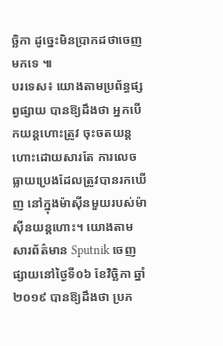ច្ឆិកា ដូច្នេះមិនប្រាកដថាចេញមកទេ ៕
បរទេស៖ យោងតាមប្រព័ន្ធផ្សព្វផ្សាយ បានឱ្យដឹងថា អ្នកបើកយន្តហោះត្រូវ ចុះចតយន្តហោះដោយសារតែ ការលេចធ្លាយប្រេងដែលត្រូវបានរកឃើញ នៅក្នុងម៉ាស៊ីនមួយរបស់ម៉ាស៊ីនយន្តហោះ។ យោងតាមសារព័ត៌មាន Sputnik ចេញផ្សាយនៅថ្ងៃទី០៦ ខែវិច្ឆិកា ឆ្នាំ២០១៩ បានឱ្យដឹងថា ប្រភ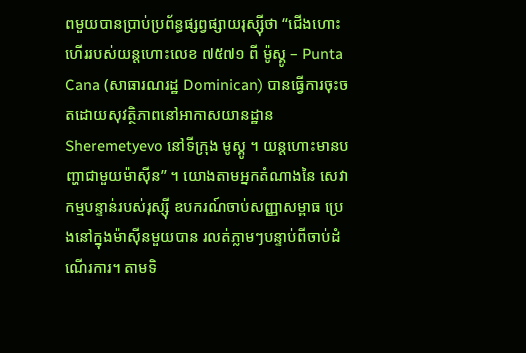ពមួយបានប្រាប់ប្រព័ន្ធផ្សព្វផ្សាយរុស្ស៊ីថា “ជើងហោះហើររបស់យន្តហោះលេខ ៧៥៧១ ពី ម៉ូស្គូ – Punta Cana (សាធារណរដ្ឋ Dominican) បានធ្វើការចុះចតដោយសុវត្ថិភាពនៅអាកាសយានដ្ឋាន Sheremetyevo នៅទីក្រុង មូស្គូ ។ យន្តហោះមានបញ្ហាជាមួយម៉ាស៊ីន” ។ យោងតាមអ្នកតំណាងនៃ សេវាកម្មបន្ទាន់របស់រុស្ស៊ី ឧបករណ៍ចាប់សញ្ញាសម្ពាធ ប្រេងនៅក្នុងម៉ាស៊ីនមួយបាន រលត់ភ្លាមៗបន្ទាប់ពីចាប់ដំណើរការ។ តាមទិ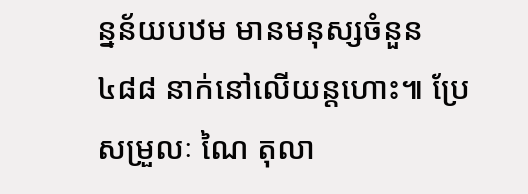ន្នន័យបឋម មានមនុស្សចំនួន ៤៨៨ នាក់នៅលើយន្តហោះ៕ ប្រែសម្រួលៈ ណៃ តុលា